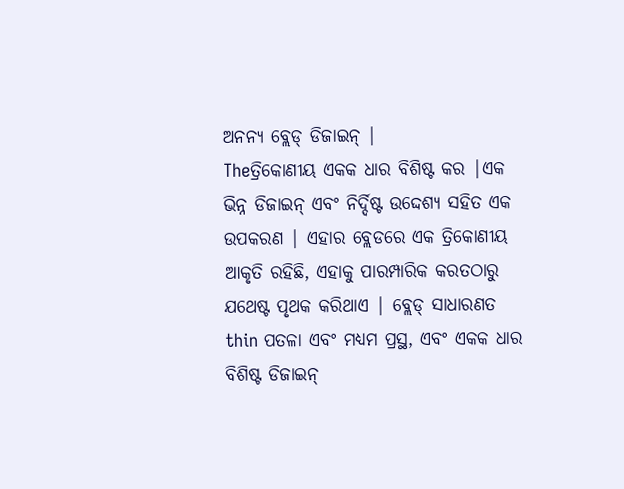ଅନନ୍ୟ ବ୍ଲେଡ୍ ଡିଜାଇନ୍ |
Theତ୍ରିକୋଣୀୟ ଏକକ ଧାର ବିଶିଷ୍ଟ କର |ଏକ ଭିନ୍ନ ଡିଜାଇନ୍ ଏବଂ ନିର୍ଦ୍ଦିଷ୍ଟ ଉଦ୍ଦେଶ୍ୟ ସହିତ ଏକ ଉପକରଣ | ଏହାର ବ୍ଲେଡରେ ଏକ ତ୍ରିକୋଣୀୟ ଆକୃତି ରହିଛି, ଏହାକୁ ପାରମ୍ପାରିକ କରତଠାରୁ ଯଥେଷ୍ଟ ପୃଥକ କରିଥାଏ | ବ୍ଲେଡ୍ ସାଧାରଣତ thin ପତଳା ଏବଂ ମଧ୍ୟମ ପ୍ରସ୍ଥ, ଏବଂ ଏକକ ଧାର ବିଶିଷ୍ଟ ଡିଜାଇନ୍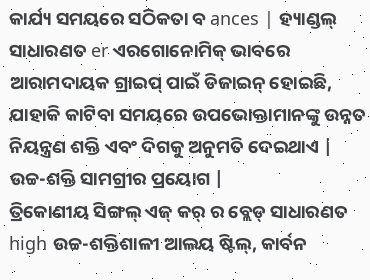କାର୍ଯ୍ୟ ସମୟରେ ସଠିକତା ବ ances | ହ୍ୟାଣ୍ଡଲ୍ ସାଧାରଣତ er ଏରଗୋନୋମିକ୍ ଭାବରେ ଆରାମଦାୟକ ଗ୍ରାଇପ୍ ପାଇଁ ଡିଜାଇନ୍ ହୋଇଛି, ଯାହାକି କାଟିବା ସମୟରେ ଉପଭୋକ୍ତାମାନଙ୍କୁ ଉନ୍ନତ ନିୟନ୍ତ୍ରଣ ଶକ୍ତି ଏବଂ ଦିଗକୁ ଅନୁମତି ଦେଇଥାଏ |
ଉଚ୍ଚ-ଶକ୍ତି ସାମଗ୍ରୀର ପ୍ରୟୋଗ |
ତ୍ରିକୋଣୀୟ ସିଙ୍ଗଲ୍ ଏଜ୍ କର୍ ର ବ୍ଲେଡ୍ ସାଧାରଣତ high ଉଚ୍ଚ-ଶକ୍ତିଶାଳୀ ଆଲୟ ଷ୍ଟିଲ୍, କାର୍ବନ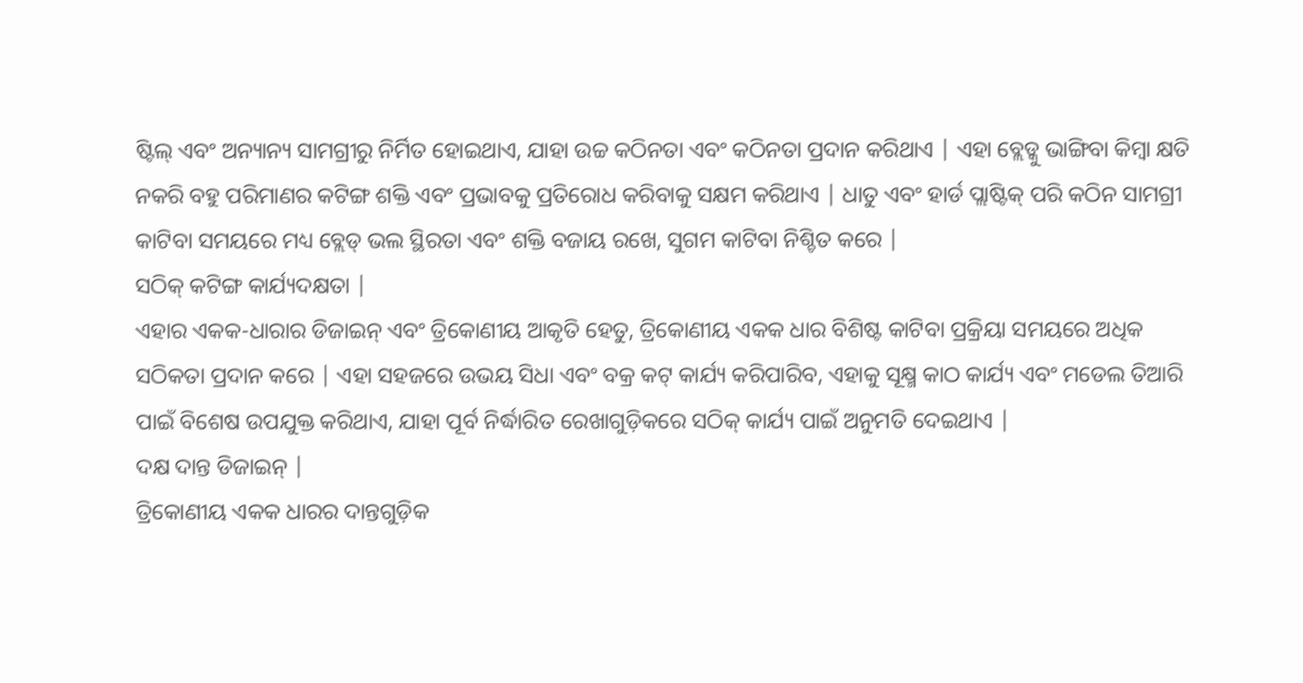ଷ୍ଟିଲ୍ ଏବଂ ଅନ୍ୟାନ୍ୟ ସାମଗ୍ରୀରୁ ନିର୍ମିତ ହୋଇଥାଏ, ଯାହା ଉଚ୍ଚ କଠିନତା ଏବଂ କଠିନତା ପ୍ରଦାନ କରିଥାଏ | ଏହା ବ୍ଲେଡ୍କୁ ଭାଙ୍ଗିବା କିମ୍ବା କ୍ଷତି ନକରି ବହୁ ପରିମାଣର କଟିଙ୍ଗ ଶକ୍ତି ଏବଂ ପ୍ରଭାବକୁ ପ୍ରତିରୋଧ କରିବାକୁ ସକ୍ଷମ କରିଥାଏ | ଧାତୁ ଏବଂ ହାର୍ଡ ପ୍ଲାଷ୍ଟିକ୍ ପରି କଠିନ ସାମଗ୍ରୀ କାଟିବା ସମୟରେ ମଧ୍ୟ ବ୍ଲେଡ୍ ଭଲ ସ୍ଥିରତା ଏବଂ ଶକ୍ତି ବଜାୟ ରଖେ, ସୁଗମ କାଟିବା ନିଶ୍ଚିତ କରେ |
ସଠିକ୍ କଟିଙ୍ଗ କାର୍ଯ୍ୟଦକ୍ଷତା |
ଏହାର ଏକକ-ଧାରାର ଡିଜାଇନ୍ ଏବଂ ତ୍ରିକୋଣୀୟ ଆକୃତି ହେତୁ, ତ୍ରିକୋଣୀୟ ଏକକ ଧାର ବିଶିଷ୍ଟ କାଟିବା ପ୍ରକ୍ରିୟା ସମୟରେ ଅଧିକ ସଠିକତା ପ୍ରଦାନ କରେ | ଏହା ସହଜରେ ଉଭୟ ସିଧା ଏବଂ ବକ୍ର କଟ୍ କାର୍ଯ୍ୟ କରିପାରିବ, ଏହାକୁ ସୂକ୍ଷ୍ମ କାଠ କାର୍ଯ୍ୟ ଏବଂ ମଡେଲ ତିଆରି ପାଇଁ ବିଶେଷ ଉପଯୁକ୍ତ କରିଥାଏ, ଯାହା ପୂର୍ବ ନିର୍ଦ୍ଧାରିତ ରେଖାଗୁଡ଼ିକରେ ସଠିକ୍ କାର୍ଯ୍ୟ ପାଇଁ ଅନୁମତି ଦେଇଥାଏ |
ଦକ୍ଷ ଦାନ୍ତ ଡିଜାଇନ୍ |
ତ୍ରିକୋଣୀୟ ଏକକ ଧାରର ଦାନ୍ତଗୁଡ଼ିକ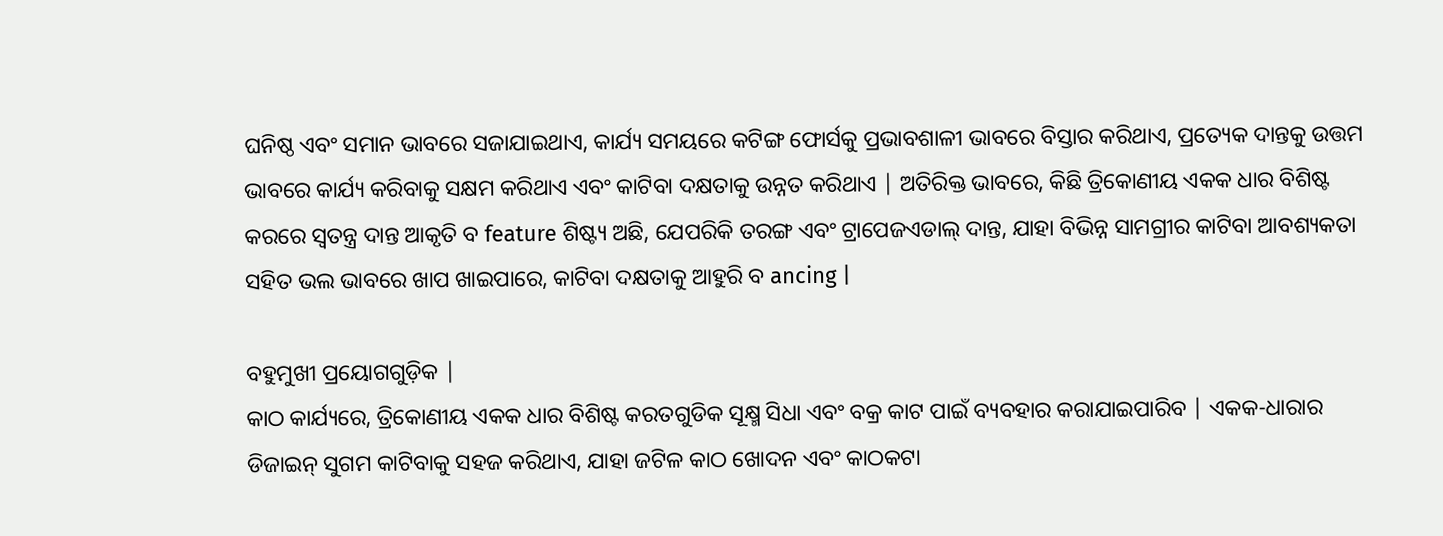ଘନିଷ୍ଠ ଏବଂ ସମାନ ଭାବରେ ସଜାଯାଇଥାଏ, କାର୍ଯ୍ୟ ସମୟରେ କଟିଙ୍ଗ ଫୋର୍ସକୁ ପ୍ରଭାବଶାଳୀ ଭାବରେ ବିସ୍ତାର କରିଥାଏ, ପ୍ରତ୍ୟେକ ଦାନ୍ତକୁ ଉତ୍ତମ ଭାବରେ କାର୍ଯ୍ୟ କରିବାକୁ ସକ୍ଷମ କରିଥାଏ ଏବଂ କାଟିବା ଦକ୍ଷତାକୁ ଉନ୍ନତ କରିଥାଏ | ଅତିରିକ୍ତ ଭାବରେ, କିଛି ତ୍ରିକୋଣୀୟ ଏକକ ଧାର ବିଶିଷ୍ଟ କରରେ ସ୍ୱତନ୍ତ୍ର ଦାନ୍ତ ଆକୃତି ବ feature ଶିଷ୍ଟ୍ୟ ଅଛି, ଯେପରିକି ତରଙ୍ଗ ଏବଂ ଟ୍ରାପେଜଏଡାଲ୍ ଦାନ୍ତ, ଯାହା ବିଭିନ୍ନ ସାମଗ୍ରୀର କାଟିବା ଆବଶ୍ୟକତା ସହିତ ଭଲ ଭାବରେ ଖାପ ଖାଇପାରେ, କାଟିବା ଦକ୍ଷତାକୁ ଆହୁରି ବ ancing |

ବହୁମୁଖୀ ପ୍ରୟୋଗଗୁଡ଼ିକ |
କାଠ କାର୍ଯ୍ୟରେ, ତ୍ରିକୋଣୀୟ ଏକକ ଧାର ବିଶିଷ୍ଟ କରତଗୁଡିକ ସୂକ୍ଷ୍ମ ସିଧା ଏବଂ ବକ୍ର କାଟ ପାଇଁ ବ୍ୟବହାର କରାଯାଇପାରିବ | ଏକକ-ଧାରାର ଡିଜାଇନ୍ ସୁଗମ କାଟିବାକୁ ସହଜ କରିଥାଏ, ଯାହା ଜଟିଳ କାଠ ଖୋଦନ ଏବଂ କାଠକଟା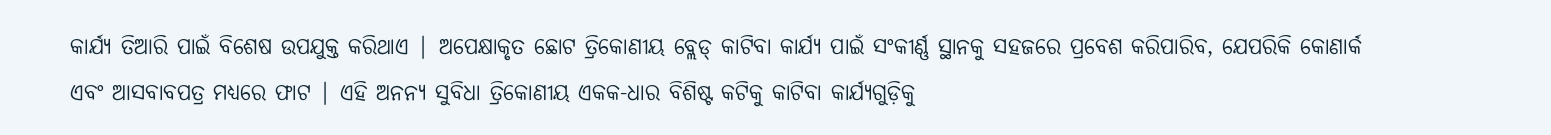କାର୍ଯ୍ୟ ତିଆରି ପାଇଁ ବିଶେଷ ଉପଯୁକ୍ତ କରିଥାଏ | ଅପେକ୍ଷାକୃତ ଛୋଟ ତ୍ରିକୋଣୀୟ ବ୍ଲେଡ୍ କାଟିବା କାର୍ଯ୍ୟ ପାଇଁ ସଂକୀର୍ଣ୍ଣ ସ୍ଥାନକୁ ସହଜରେ ପ୍ରବେଶ କରିପାରିବ, ଯେପରିକି କୋଣାର୍କ ଏବଂ ଆସବାବପତ୍ର ମଧ୍ୟରେ ଫାଟ | ଏହି ଅନନ୍ୟ ସୁବିଧା ତ୍ରିକୋଣୀୟ ଏକକ-ଧାର ବିଶିଷ୍ଟ କଟିକୁ କାଟିବା କାର୍ଯ୍ୟଗୁଡ଼ିକୁ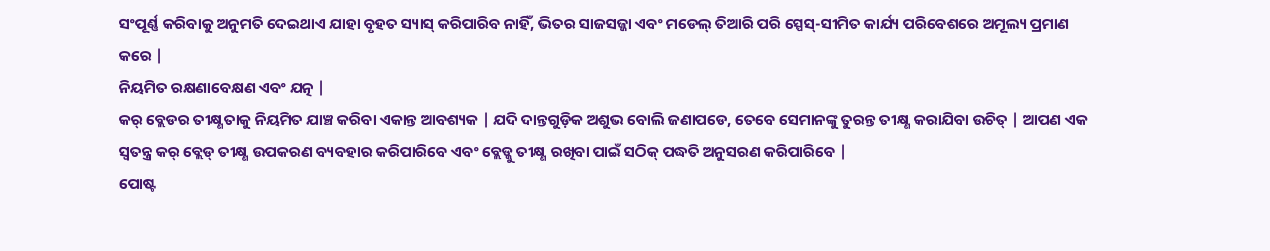ସଂପୂର୍ଣ୍ଣ କରିବାକୁ ଅନୁମତି ଦେଇଥାଏ ଯାହା ବୃହତ ସ୍ୟାସ୍ କରିପାରିବ ନାହିଁ, ଭିତର ସାଜସଜ୍ଜା ଏବଂ ମଡେଲ୍ ତିଆରି ପରି ସ୍ପେସ୍-ସୀମିତ କାର୍ଯ୍ୟ ପରିବେଶରେ ଅମୂଲ୍ୟ ପ୍ରମାଣ କରେ |
ନିୟମିତ ରକ୍ଷଣାବେକ୍ଷଣ ଏବଂ ଯତ୍ନ |
କର୍ ବ୍ଲେଡର ତୀକ୍ଷ୍ଣତାକୁ ନିୟମିତ ଯାଞ୍ଚ କରିବା ଏକାନ୍ତ ଆବଶ୍ୟକ | ଯଦି ଦାନ୍ତଗୁଡ଼ିକ ଅଶୁଭ ବୋଲି ଜଣାପଡେ, ତେବେ ସେମାନଙ୍କୁ ତୁରନ୍ତ ତୀକ୍ଷ୍ଣ କରାଯିବା ଉଚିତ୍ | ଆପଣ ଏକ ସ୍ୱତନ୍ତ୍ର କର୍ ବ୍ଲେଡ୍ ତୀକ୍ଷ୍ଣ ଉପକରଣ ବ୍ୟବହାର କରିପାରିବେ ଏବଂ ବ୍ଲେଡ୍କୁ ତୀକ୍ଷ୍ଣ ରଖିବା ପାଇଁ ସଠିକ୍ ପଦ୍ଧତି ଅନୁସରଣ କରିପାରିବେ |
ପୋଷ୍ଟ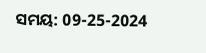ସମୟ: 09-25-2024